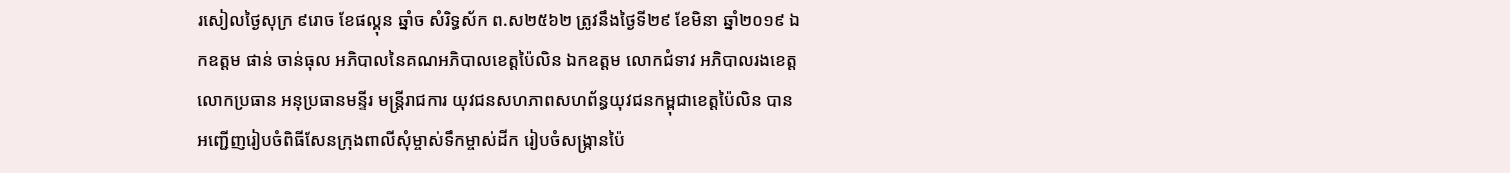រសៀលថ្ងៃសុក្រ ៩រោច ខែផល្គុន ឆ្នាំច សំរិទ្ធស័ក ព.ស២៥៦២ ត្រូវនឹងថ្ងៃទី២៩ ខែមិនា ឆ្នាំ២០១៩ ឯកឧត្តម ផាន់ ចាន់ធុល អភិបាលនៃគណអភិបាលខេត្តប៉ៃលិន ឯកឧត្តម លោកជំទាវ អភិបាលរងខេត្ត លោកប្រធាន អនុប្រធានមន្ទីរ មន្រ្តីរាជការ យុវជនសហភាពសហព័ន្ធយុវជនកម្ពុជាខេត្តប៉ៃលិន បានអញ្ជើញរៀបចំពិធីសែនក្រុងពាលីសុំម្ចាស់ទឹកម្ចាស់ដីក រៀបចំសង្រ្កានប៉ៃ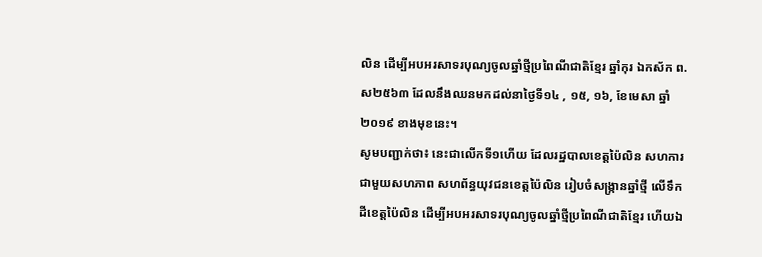លិន ដើម្បីអបអរសាទរបុណ្យចូលឆ្នាំថ្មីប្រពៃណីជាតិខ្មែរ ឆ្នាំកុរ ឯកស័ក ព.ស២៥៦៣ ដែលនឹងឈនមកដល់នាថ្ងៃទី១៤ , ១៥, ១៦, ខែមេសា ឆ្នាំ២០១៩ ខាងមុខនេះ។
សូមបញ្ជាក់ថា៖ នេះជាលើកទី១ហើយ ដែលរដ្ឋបាលខេត្តប៉ៃលិន សហការជាមួយសហភាព សហព័ន្ធយុវជនខេត្តប៉ៃលិន រៀបចំសង្រ្កានឆ្នាំថ្មី លើទឹកដីខេត្តប៉ៃលិន ដើម្បីអបអរសាទរបុណ្យចូលឆ្នាំថ្មីប្រពៃណីជាតិខ្មែរ ហើយឯ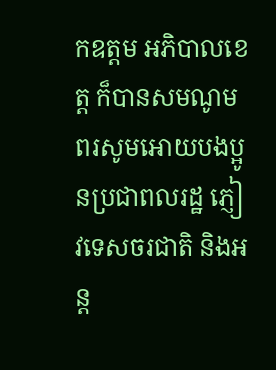កឧត្តម អភិបាលខេត្ត ក៏បានសមណូមពរសូមអោយបងប្អូនប្រជាពលរដ្ឋ ភ្ញៀវទេសចរជាតិ និងអន្ត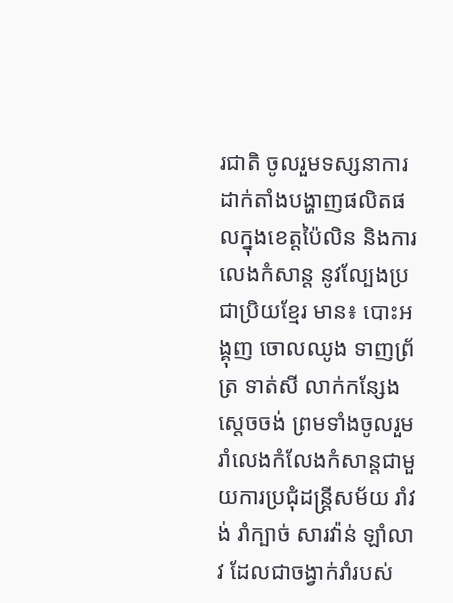រជាតិ ចូលរួមទស្សនាការដាក់តាំងបង្ហាញផលិតផលក្នុងខេត្តប៉ៃលិន និងការលេងកំសាន្ត នូវល្បែងប្រជាប្រិយខ្មែរ មាន៖ បោះអង្គុញ ចោលឈូង ទាញព្រ័ត្រ ទាត់សី លាក់កន្សែង ស្តេចចង់ ព្រមទាំងចូលរួមរាំលេងកំលែងកំសាន្តជាមួយការប្រជុំដន្រ្តីសម័យ រាំវង់ រាំក្បាច់ សារវ៉ាន់ ឡាំលាវ ដែលជាចង្វាក់រាំរបស់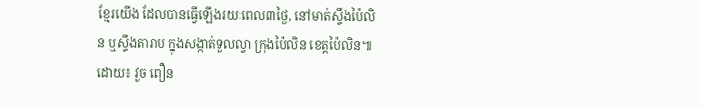ខ្មែរយើង ដែលបានធ្វើឡើងរយៈពេល៣ថ្ងៃ, នៅមាត់ស្ទឹងប៉ៃលិន ឬស្ទឹងតារាប ក្នុងសង្កាត់ទួលល្វា ក្រុងប៉ៃលិន ខេត្តប៉ៃលិន៕ ដោយ៖ វួច ពឿន